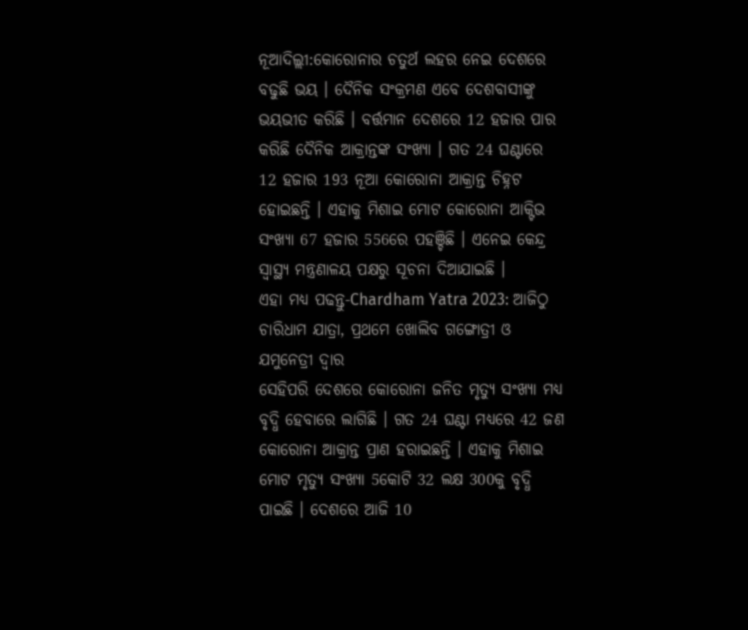ନୂଆଦିଲ୍ଲୀ:କୋରୋନାର ଚତୁର୍ଥ ଲହର ନେଇ ଦେଶରେ ବଢୁଛି ଭୟ । ଦୈନିକ ସଂକ୍ରମଣ ଏବେ ଦେଶବାସୀଙ୍କୁ ଭୟଭୀତ କରିଛି । ବର୍ତ୍ତମାନ ଦେଶରେ 12 ହଜାର ପାର କରିଛି ଦୈନିକ ଆକ୍ରାନ୍ତଙ୍କ ସଂଖ୍ୟା । ଗତ 24 ଘଣ୍ଟାରେ 12 ହଜାର 193 ନୂଆ କୋରୋନା ଆକ୍ରାନ୍ତ ଚିହ୍ନଟ ହୋଇଛନ୍ତି । ଏହାକୁ ମିଶାଇ ମୋଟ କୋରୋନା ଆକ୍ଟିଭ ସଂଖ୍ୟା 67 ହଜାର 556ରେ ପହଞ୍ଚିଛି । ଏନେଇ କେନ୍ଦ୍ର ସ୍ବାସ୍ଥ୍ୟ ମନ୍ତ୍ରଣାଳୟ ପକ୍ଷରୁ ସୂଚନା ଦିଆଯାଇଛି ।
ଏହା ମଧ୍ୟ ପଢନ୍ତୁ-Chardham Yatra 2023: ଆଜିଠୁ ଚାରିଧାମ ଯାତ୍ରା, ପ୍ରଥମେ ଖୋଲିବ ଗଙ୍ଗୋତ୍ରୀ ଓ ଯମୁନେତ୍ରୀ ଦ୍ବାର
ସେହିପରି ଦେଶରେ କୋରୋନା ଜନିତ ମୃତ୍ୟୁ ସଂଖ୍ୟା ମଧ୍ୟ ବୃଦ୍ଧି ହେବାରେ ଲାଗିଛି । ଗତ 24 ଘଣ୍ଟା ମଧ୍ୟରେ 42 ଜଣ କୋରୋନା ଆକ୍ରାନ୍ତ ପ୍ରାଣ ହରାଇଛନ୍ତି । ଏହାକୁ ମିଶାଇ ମୋଟ ମୃତ୍ୟୁ ସଂଖ୍ୟା 5କୋଟି 32 ଲକ୍ଷ 300କୁ ବୃଦ୍ଧି ପାଇଛି । ଦେଶରେ ଆଜି 10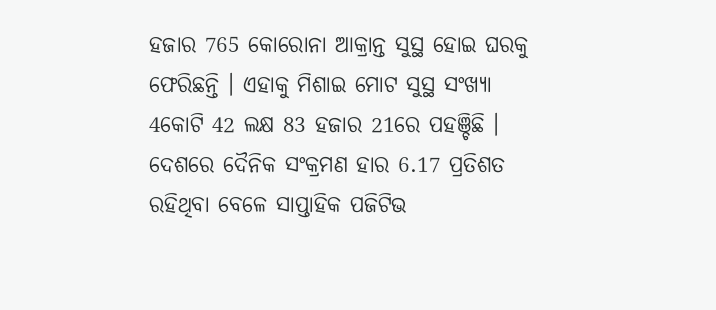ହଜାର 765 କୋରୋନା ଆକ୍ରାନ୍ତ ସୁସ୍ଥ ହୋଇ ଘରକୁ ଫେରିଛନ୍ତି । ଏହାକୁ ମିଶାଇ ମୋଟ ସୁସ୍ଥ ସଂଖ୍ୟା 4କୋଟି 42 ଲକ୍ଷ 83 ହଜାର 21ରେ ପହଞ୍ଚିଛି । ଦେଶରେ ଦୈନିକ ସଂକ୍ରମଣ ହାର 6.17 ପ୍ରତିଶତ ରହିଥିବା ବେଳେ ସାପ୍ତାହିକ ପଜିଟିଭ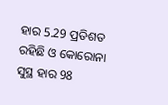ହାର 5.29 ପ୍ରତିଶତ ରହିଛି ଓ କୋରୋନା ସୁସ୍ଥ ହାର 98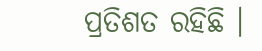ପ୍ରତିଶତ ରହିଛି ।